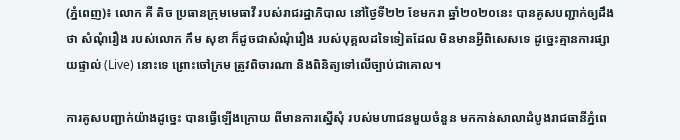(ភ្នំពេញ)៖ លោក គី តិច ប្រធានក្រុមមេធាវី របស់រាជរដ្ឋាភិបាល នៅថ្ងៃទី២២ ខែមករា ឆ្នាំ២០២០នេះ បានគូសបញ្ជាក់ឲ្យដឹងថា សំណុំរឿង របស់លោក កឹម សុខា ក៏ដូចជាសំណុំរឿង របស់បុគ្គលដទៃទៀតដែល មិនមានអ្វីពិសេសទេ ដូច្នេះគ្មានការផ្សាយផ្ទាល់ (Live) នោះទេ ព្រោះចៅក្រម ត្រូវពិចារណា និងពិនិត្យទៅលើច្បាប់ជាគោល។

ការគូសបញ្ជាក់យ៉ាងដូច្នេះ បានធ្វើឡើងក្រោយ ពីមានការស្នើសុំ របស់មហាជនមួយចំនួន មកកាន់សាលាដំបូងរាជធានីភ្នំពេ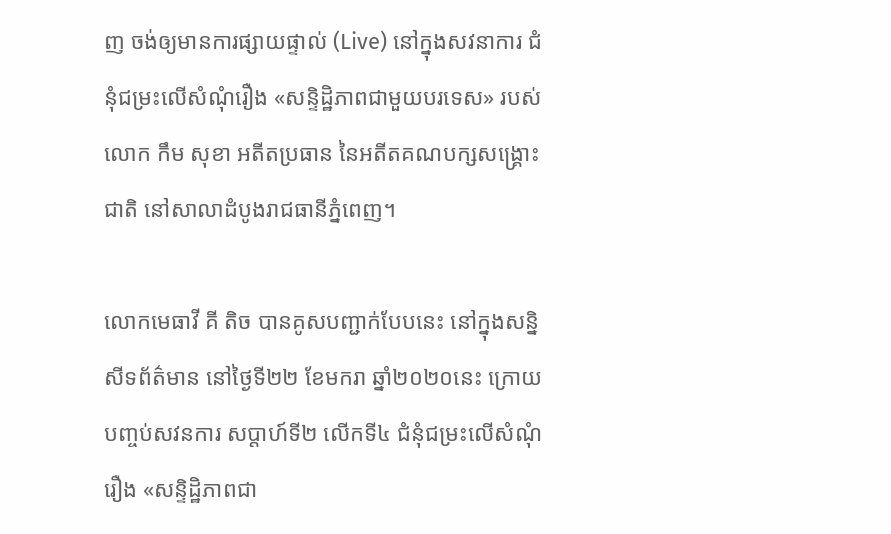ញ ចង់ឲ្យមានការផ្សាយផ្ទាល់ (Live) នៅក្នុងសវនាការ ជំនុំជម្រះលើសំណុំរឿង «សន្ទិដ្ឋិភាពជាមួយបរទេស» របស់លោក កឹម សុខា អតីតប្រធាន នៃអតីតគណបក្សសង្រ្គោះជាតិ នៅសាលាដំបូងរាជធានីភ្នំពេញ។

លោកមេធាវី គី តិច បានគូសបញ្ជាក់បែបនេះ នៅក្នុងសន្និសីទព័ត៌មាន នៅថ្ងៃទី២២ ខែមករា ឆ្នាំ២០២០នេះ ក្រោយបញ្ចប់សវនការ សប្តាហ៍ទី២ លើកទី៤ ជំនុំជម្រះលើសំណុំរឿង «សន្ទិដ្ឋិភាពជា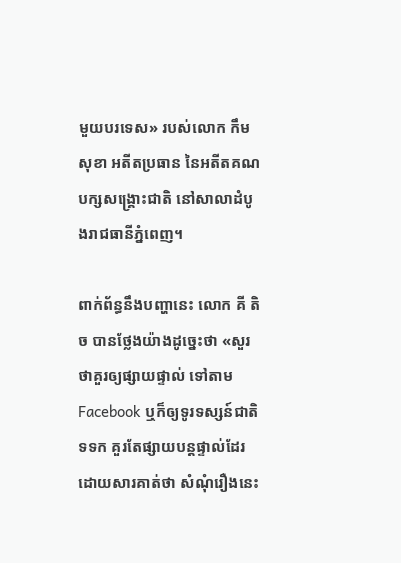មួយបរទេស» របស់លោក កឹម សុខា អតីតប្រធាន នៃអតីតគណបក្សសង្រ្គោះជាតិ នៅសាលាដំបូងរាជធានីភ្នំពេញ។

ពាក់ព័ន្ធនឹងបញ្ហានេះ លោក គី តិច បានថ្លែងយ៉ាងដូច្នេះថា «សួរថាគួរឲ្យផ្សាយផ្ទាល់ ទៅតាម Facebook ឬក៏ឲ្យទូរទស្សន៍ជាតិ ទទក គួរតែផ្សាយបន្ដផ្ទាល់ដែរ ដោយសារគាត់ថា សំណុំរឿងនេះ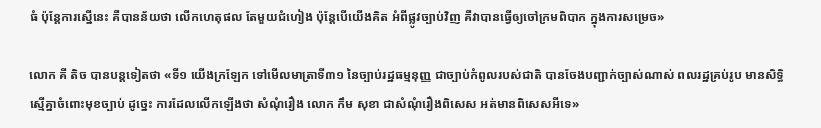ធំ ប៉ុន្ដែការស្នើនេះ គឺបានន័យថា លើកហេតុផល តែមួយជំហៀង ប៉ុន្ដែបើយើងគិត អំពីផ្លូវច្បាប់វិញ គឺវាបានធ្វើឲ្យចៅក្រមពិបាក ក្នុងការសម្រេច»

លោក គី តិច បានបន្ដទៀតថា «ទី១ យើងក្រឡែក ទៅមើលមាត្រាទី៣១ នៃច្បាប់រដ្ឋធម្មនុញ្ញ ជាច្បាប់កំពូលរបស់ជាតិ បានចែងបញ្ជាក់ច្បាស់ណាស់ ពលរដ្ឋគ្រប់រូប មានសិទ្ធិស្មើគ្នាចំពោះមុខច្បាប់ ដូច្នេះ ការដែលលើកឡើងថា សំណុំរឿង លោក កឹម សុខា ជាសំណុំរឿងពិសេស អត់មានពិសេសអីទេ»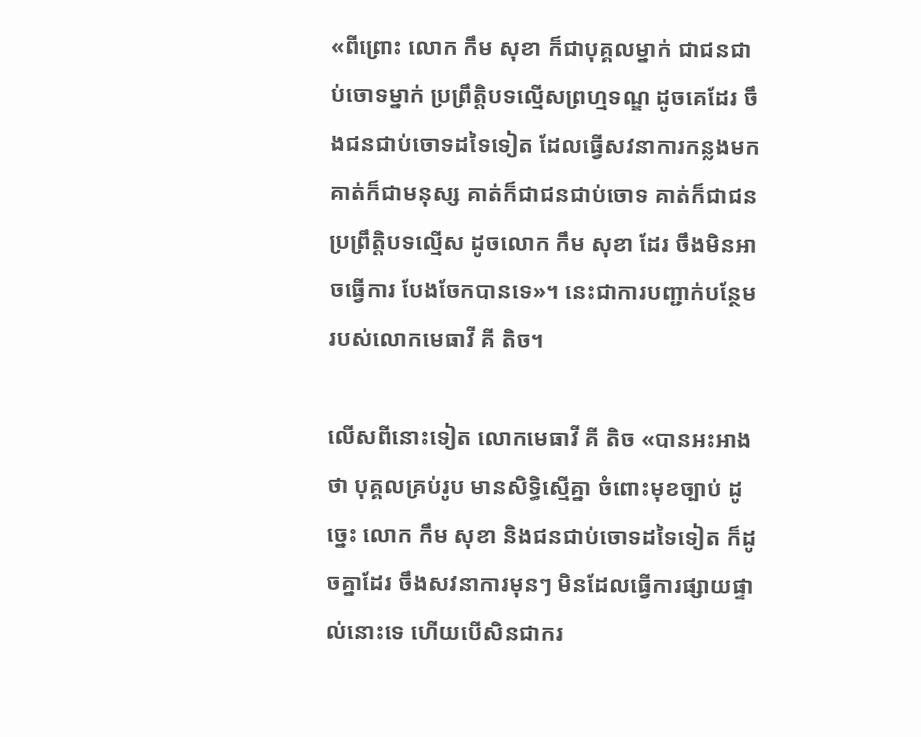«ពីព្រោះ លោក កឹម សុខា ក៏ជាបុគ្គលម្នាក់ ជាជនជាប់ចោទម្នាក់ ប្រព្រឹត្តិបទល្មើសព្រហ្មទណ្ឌ ដូចគេដែរ ចឹងជនជាប់ចោទដទៃទៀត ដែលធ្វើសវនាការកន្លងមក គាត់ក៏ជាមនុស្ស គាត់ក៏ជាជនជាប់ចោទ គាត់ក៏ជាជនប្រព្រឹត្ដិបទល្មើស ដូចលោក កឹម សុខា ដែរ ចឹងមិនអាចធ្វើការ បែងចែកបានទេ»។ នេះជាការបញ្ជាក់បន្ថែម របស់លោកមេធាវី គី តិច។

លើសពីនោះទៀត លោកមេធាវី គី តិច «បានអះអាងថា បុគ្គលគ្រប់រូប មានសិទ្ធិស្មើគ្នា ចំពោះមុខច្បាប់ ដូច្នេះ លោក កឹម សុខា និងជនជាប់ចោទដទៃទៀត ក៏ដូចគ្នាដែរ ចឹងសវនាការមុនៗ មិនដែលធ្វើការផ្សាយផ្ទាល់នោះទេ ហើយបើសិនជាករ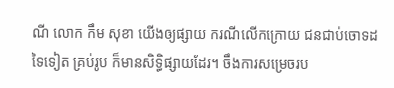ណី លោក កឹម សុខា យើងឲ្យផ្សាយ ករណីលើកក្រោយ ជនជាប់ចោទដទៃទៀត គ្រប់រូប ក៏មានសិទ្ធិផ្សាយដែរ។ ចឹងការសម្រេចរប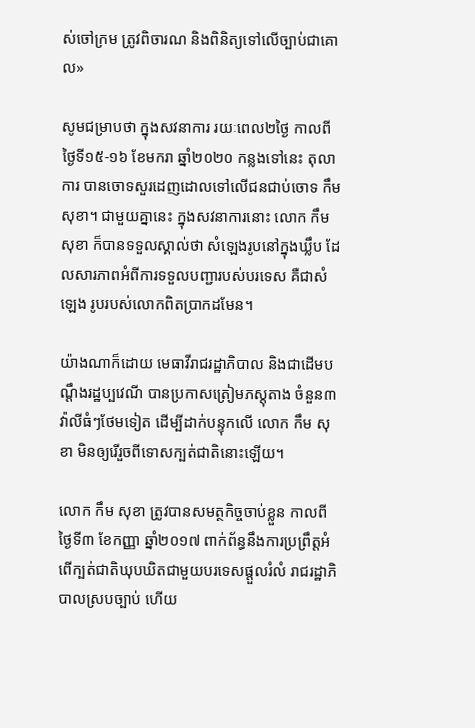ស់ចៅក្រម ត្រូវពិចារណ និងពិនិត្យទៅលើច្បាប់ជាគោល»

សូមជម្រាបថា ក្នុងសវនាការ រយៈពេល២ថ្ងៃ កាលពីថ្ងៃទី១៥-១៦ ខែមករា ឆ្នាំ២០២០ កន្លងទៅនេះ តុលាការ បានចោទសួរដេញដោលទៅលើជនជាប់ចោទ កឹម សុខា។ ជាមួយគ្នានេះ ក្នុងសវនាការនោះ លោក កឹម សុខា ក៏បានទទួលស្គាល់ថា សំឡេងរូបនៅក្នុងឃ្លឹប ដែលសារភាពអំពីការទទួលបញ្ជារបស់បរទេស គឺជាសំឡេង រូបរបស់លោកពិតប្រាកដមែន។

យ៉ាងណាក៏ដោយ មេធាវីរាជរដ្ឋាភិបាល និងជាដើមបណ្ដឹងរដ្ឋប្បវេណី បានប្រកាសត្រៀមភស្ដុតាង ចំនួន៣វ៉ាលីធំៗថែមទៀត ដើម្បីដាក់បន្ទុកលើ លោក កឹម សុខា មិនឲ្យរើរួចពីទោសក្បត់ជាតិនោះឡើយ។

លោក កឹម សុខា ត្រូវបានសមត្ថកិច្ចចាប់ខ្លួន កាលពីថ្ងៃទី៣ ខែកញ្ញា ឆ្នាំ២០១៧ ពាក់ព័ន្ធនឹងការប្រព្រឹត្តអំពើក្បត់ជាតិឃុបឃិតជាមួយបរទេសផ្តួលរំលំ រាជរដ្ឋាភិបាលស្របច្បាប់ ហើយ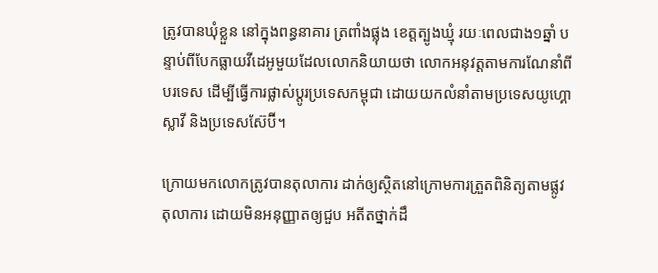ត្រូវបានឃុំខ្លួន នៅក្នុងពន្ធនាគារ ត្រពាំងផ្លុង ខេត្តត្បូងឃ្មុំ រយៈពេលជាង១ឆ្នាំ បន្ទាប់ពីបែកធ្លាយវីដេអូមួយដែលលោកនិយាយថា លោកអនុវត្តតាមការណែនាំពីបរទេស ដើម្បីធ្វើការផ្លាស់ប្តូរប្រទេសកម្ពុជា ដោយយកលំនាំតាមប្រទេសយូហ្គោស្លាវី និងប្រទេសស៊ែប៊ី។

ក្រោយមកលោកត្រូវបានតុលាការ ដាក់ឲ្យស្ថិតនៅក្រោមការត្រួតពិនិត្យតាមផ្លូវតុលាការ ដោយមិនអនុញ្ញាតឲ្យជួប អតីតថ្នាក់ដឹ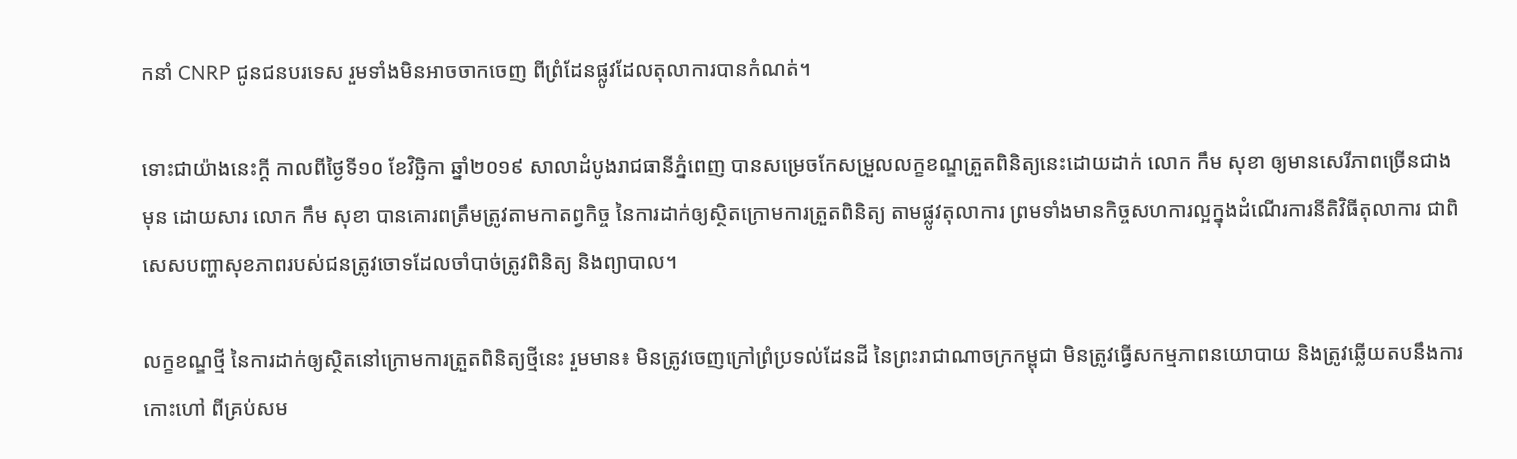កនាំ CNRP ជូនជនបរទេស រួមទាំងមិនអាចចាកចេញ ពីព្រំដែនផ្លូវដែលតុលាការបានកំណត់។

ទោះជាយ៉ាងនេះក្តី កាលពីថ្ងៃទី១០ ខែវិច្ឆិកា ឆ្នាំ២០១៩ សាលាដំបូងរាជធានីភ្នំពេញ បានសម្រេចកែសម្រួលលក្ខខណ្ឌត្រួតពិនិត្យនេះដោយដាក់ លោក កឹម សុខា ឲ្យមានសេរីភាពច្រើនជាងមុន ដោយសារ លោក កឹម សុខា បានគោរពត្រឹមត្រូវតាមកាតព្វកិច្ច នៃការដាក់ឲ្យស្ថិតក្រោមការត្រួតពិនិត្យ តាមផ្លូវតុលាការ ព្រមទាំងមានកិច្ចសហការល្អក្នុងដំណើរការនីតិវិធីតុលាការ ជាពិសេសបញ្ហាសុខភាពរបស់ជនត្រូវចោទដែលចាំបាច់ត្រូវពិនិត្យ និងព្យាបាល។

លក្ខខណ្ឌថ្មី នៃការដាក់ឲ្យស្ថិតនៅក្រោមការត្រួតពិនិត្យថ្មីនេះ រួមមាន៖ មិនត្រូវចេញក្រៅព្រំប្រទល់ដែនដី នៃព្រះរាជាណាចក្រកម្ពុជា មិនត្រូវធ្វើសកម្មភាពនយោបាយ និងត្រូវឆ្លើយតបនឹងការកោះហៅ ពីគ្រប់សម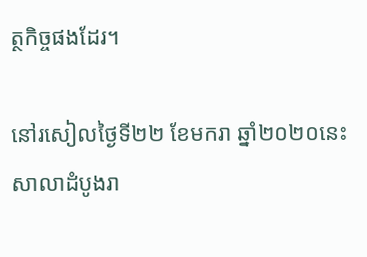ត្ថកិច្ចផងដែរ។

នៅរសៀលថ្ងៃទី២២ ខែមករា ឆ្នាំ២០២០នេះ សាលាដំបូងរា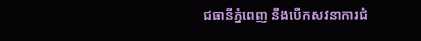ជធានីភ្នំពេញ នឹងបើកសវនាការជំ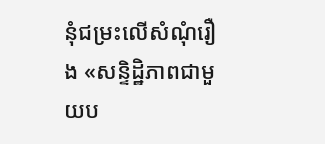នុំជម្រះលើសំណុំរឿង «សន្ទិដ្ឋិភាពជាមួយប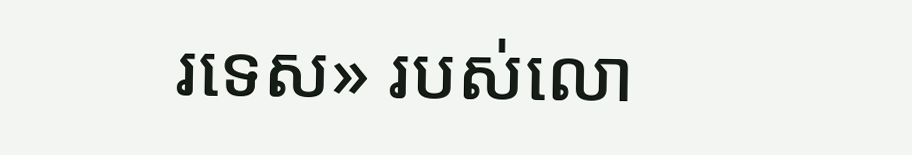រទេស» របស់លោ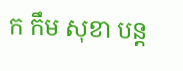ក កឹម សុខា បន្ត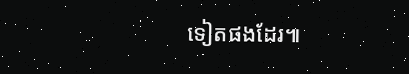ទៀតផងដែរ៕